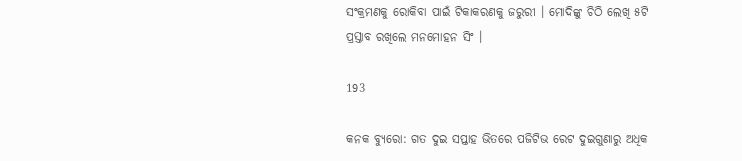ସଂକ୍ରମଣକୁ ରୋକିବା ପାଇଁ ଟିକାକରଣକୁ ଜରୁରୀ । ମୋଦିଙ୍କୁ ଚିଠି ଲେଖି ୫ଟି ପ୍ରସ୍ତାବ ରଖିଲେ ମନମୋହନ ସିଂ ।

193

କନକ ବ୍ୟୁରୋ: ଗତ ଦୁଇ ସପ୍ତାହ ଭିତରେ ପଜିଟିଭ ରେଟ ଦୁଇଗୁଣାରୁ ଅଧିକ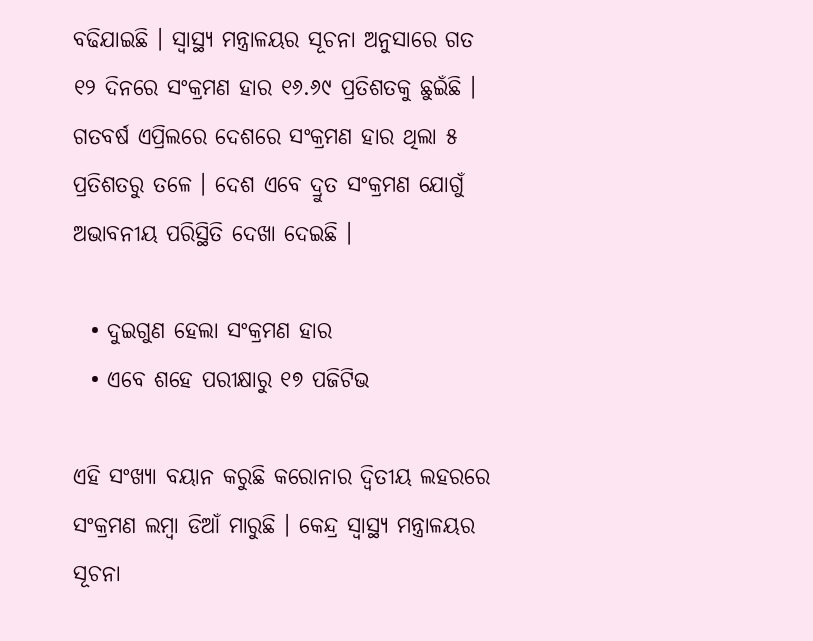ବଢିଯାଇଛି । ସ୍ୱାସ୍ଥ୍ୟ ମନ୍ତ୍ରାଳୟର ସୂଚନା ଅନୁସାରେ ଗତ ୧୨ ଦିନରେ ସଂକ୍ରମଣ ହାର ୧୬.୬୯ ପ୍ରତିଶତକୁ ଛୁଇଁଛି । ଗତବର୍ଷ ଏପ୍ରିଲରେ ଦେଶରେ ସଂକ୍ରମଣ ହାର ଥିଲା ୫ ପ୍ରତିଶତରୁ ତଳେ । ଦେଶ ଏବେ ଦ୍ରୁତ ସଂକ୍ରମଣ ଯୋଗୁଁ ଅଭାବନୀୟ ପରିସ୍ଥିତି ଦେଖା ଦେଇଛି ।

  • ଦୁଇଗୁଣ ହେଲା ସଂକ୍ରମଣ ହାର
  • ଏବେ ଶହେ ପରୀକ୍ଷାରୁ ୧୭ ପଜିଟିଭ

ଏହି ସଂଖ୍ୟା ବୟାନ କରୁଛି କରୋନାର ଦ୍ୱିତୀୟ ଲହରରେ ସଂକ୍ରମଣ ଲମ୍ବା ଡିଆଁ ମାରୁଛି । କେନ୍ଦ୍ର ସ୍ୱାସ୍ଥ୍ୟ ମନ୍ତ୍ରାଳୟର ସୂଚନା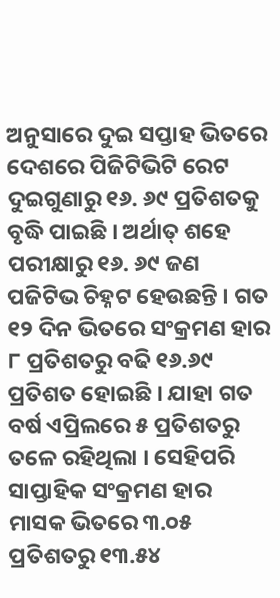ଅନୁସାରେ ଦୁଇ ସପ୍ତାହ ଭିତରେ ଦେଶରେ ପିଜିଟିଭିଟି ରେଟ ଦୁଇଗୁଣାରୁ ୧୬. ୬୯ ପ୍ରତିଶତକୁ ବୃଦ୍ଧି ପାଇଛି । ଅର୍ଥାତ୍ ଶହେ ପରୀକ୍ଷାରୁ ୧୬. ୬୯ ଜଣ ପଜିଟିଭ ଚିହ୍ନଟ ହେଉଛନ୍ତି । ଗତ ୧୨ ଦିନ ଭିତରେ ସଂକ୍ରମଣ ହାର ୮ ପ୍ରତିଶତରୁ ବଢି ୧୬.୬୯ ପ୍ରତିଶତ ହୋଇଛି । ଯାହା ଗତ ବର୍ଷ ଏପ୍ରିଲରେ ୫ ପ୍ରତିଶତରୁ ତଳେ ରହିଥିଲା । ସେହିପରି ସାପ୍ତାହିକ ସଂକ୍ରମଣ ହାର ମାସକ ଭିତରେ ୩.୦୫ ପ୍ରତିଶତରୁ ୧୩.୫୪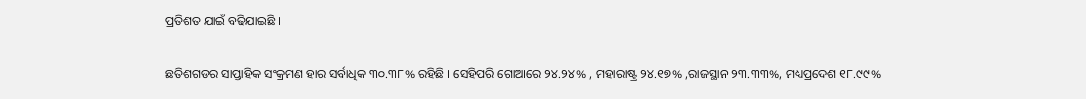ପ୍ରତିଶତ ଯାଇଁ ବଢିଯାଇଛି ।

ଛତିଶଗଡର ସାପ୍ତାହିକ ସଂକ୍ରମଣ ହାର ସର୍ବାଧିକ ୩୦.୩୮% ରହିଛି । ସେହିପରି ଗୋଆରେ ୨୪.୨୪% , ମହାରାଷ୍ଟ୍ର ୨୪.୧୭% ,ରାଜସ୍ଥାନ ୨୩.୩୩%, ମଧ୍ୟପ୍ରଦେଶ ୧୮.୯୯%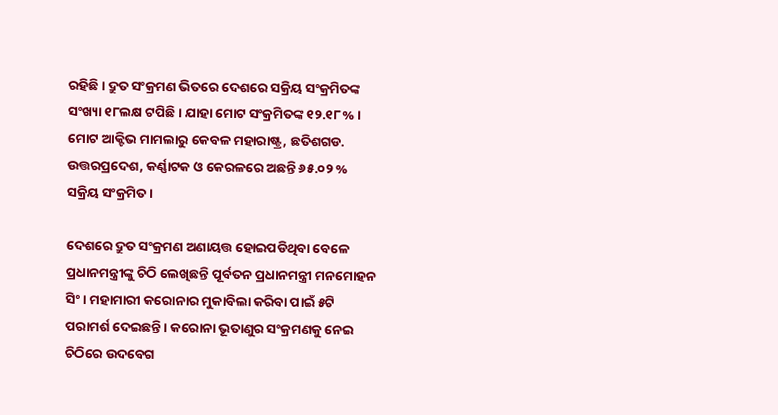ରହିଛି । ଦ୍ରୁତ ସଂକ୍ରମଣ ଭିତରେ ଦେଶରେ ସକ୍ରିୟ ସଂକ୍ରମିତଙ୍କ ସଂଖ୍ୟା ୧୮ଲକ୍ଷ ଟପିଛି । ଯାହା ମୋଟ ସଂକ୍ରମିତଙ୍କ ୧୨.୧୮% । ମୋଟ ଆକ୍ଟିଭ ମାମଲାରୁ କେବଳ ମହାରାଷ୍ଟ୍ର, ଛତିଶଗଡ. ଉତ୍ତରପ୍ରଦେଶ, କର୍ଣ୍ଣାଟକ ଓ କେରଳରେ ଅଛନ୍ତି ୬୫.୦୨ % ସକ୍ରିୟ ସଂକ୍ରମିତ ।

ଦେଶରେ ଦ୍ରୁତ ସଂକ୍ରମଣ ଅଣାୟତ୍ତ ହୋଇପଡିଥିବା ବେଳେ ପ୍ରଧାନମନ୍ତ୍ରୀଙ୍କୁ ଚିଠି ଲେଖିଛନ୍ତି ପୂର୍ବତନ ପ୍ରଧାନମନ୍ତ୍ରୀ ମନମୋହନ ସିଂ । ମହାମାରୀ କରୋନାର ମୁକାବିଲା କରିବା ପାଇଁ ୫ଟି ପରାମର୍ଶ ଦେଇଛନ୍ତି । କରୋନା ଭୂତାଣୁର ସଂକ୍ରମଣକୁ ନେଇ ଚିଠିରେ ଉଦବେଗ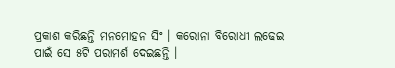ପ୍ରକାଶ କରିଛନ୍ତି ମନମୋହନ ସିଂ । କରୋନା ବିରୋଧୀ ଲଢେଇ ପାଇଁ ସେ ୫ଟି ପରାମର୍ଶ ଦେଇଛନ୍ତି ।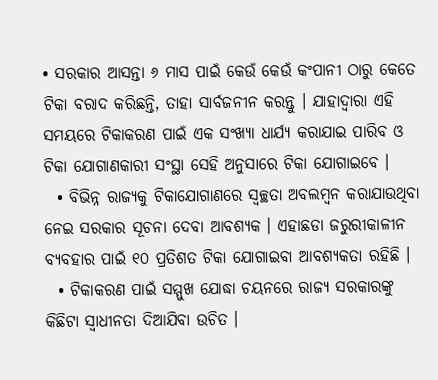• ସରକାର ଆସନ୍ତା ୬ ମାସ ପାଇଁ କେଉଁ କେଉଁ କଂପାନୀ ଠାରୁ କେତେ ଟିକା ବରାଦ କରିଛନ୍ତି, ତାହା ସାର୍ବଜନୀନ କରନ୍ତୁ । ଯାହାଦ୍ୱାରା ଏହି ସମୟରେ ଟିକାକରଣ ପାଇଁ ଏକ ସଂଖ୍ୟା ଧାର୍ଯ୍ୟ କରାଯାଇ ପାରିବ ଓ ଟିକା ଯୋଗାଣକାରୀ ସଂସ୍ଥା ସେହି ଅନୁସାରେ ଟିକା ଯୋଗାଇବେ ।
  • ବିଭିନ୍ନ ରାଜ୍ୟକୁ ଟିକାଯୋଗାଣରେ ସ୍ୱଚ୍ଛତା ଅବଲମ୍ବନ କରାଯାଉଥିବା ନେଇ ସରକାର ସୂଚନା ଦେବା ଆବଶ୍ୟକ । ଏହାଛଡା ଜରୁରୀକାଳୀନ ବ୍ୟବହାର ପାଇଁ ୧୦ ପ୍ରତିଶତ ଟିକା ଯୋଗାଇବା ଆବଶ୍ୟକତା ରହିଛି ।
  • ଟିକାକରଣ ପାଇଁ ସମ୍ମୁଖ ଯୋଦ୍ଧା ଚୟନରେ ରାଜ୍ୟ ସରକାରଙ୍କୁ କିଛିଟା ସ୍ୱାଧୀନତା ଦିଆଯିବା ଉଚିତ ।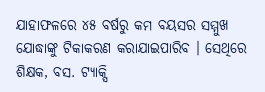ଯାହାଫଳରେ ୪୫ ବର୍ଷରୁ କମ ବୟସର ସମ୍ମୁଖ ଯୋଦ୍ଧାଙ୍କୁ ଟିକାକରଣ କରାଯାଇପାରିବ । ସେଥିରେ ଶିକ୍ଷକ, ବସ. ଟ୍ୟାକ୍ସି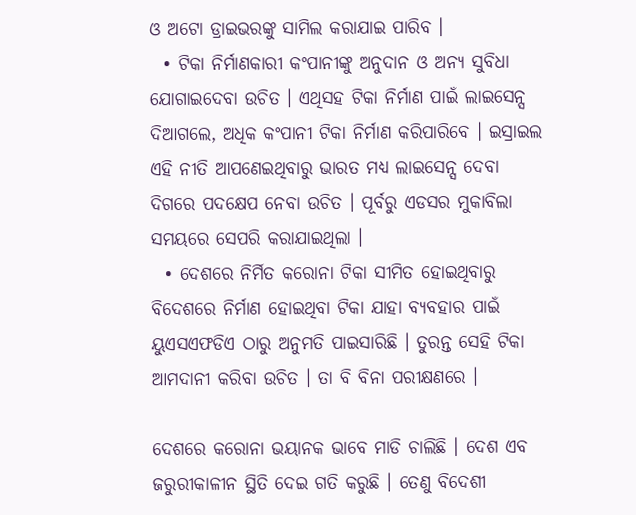ଓ ଅଟୋ ଡ୍ରାଇଭରଙ୍କୁ ସାମିଲ କରାଯାଇ ପାରିବ ।
  • ଟିକା ନିର୍ମାଣକାରୀ କଂପାନୀଙ୍କୁ ଅନୁଦାନ ଓ ଅନ୍ୟ ସୁବିଧା ଯୋଗାଇଦେବା ଉଚିତ । ଏଥିସହ ଟିକା ନିର୍ମାଣ ପାଇଁ ଲାଇସେନ୍ସ ଦିଆଗଲେ, ଅଧିକ କଂପାନୀ ଟିକା ନିର୍ମାଣ କରିପାରିବେ । ଇସ୍ରାଇଲ ଏହି ନୀତି ଆପଣେଇଥିବାରୁ ଭାରତ ମଧ୍ୟ ଲାଇସେନ୍ସ ଦେବା ଦିଗରେ ପଦକ୍ଷେପ ନେବା ଉଚିତ । ପୂର୍ବରୁ ଏଡସର ମୁକାବିଲା ସମୟରେ ସେପରି କରାଯାଇଥିଲା ।
  • ଦେଶରେ ନିର୍ମିତ କରୋନା ଟିକା ସୀମିତ ହୋଇଥିବାରୁ ବିଦେଶରେ ନିର୍ମାଣ ହୋଇଥିବା ଟିକା ଯାହା ବ୍ୟବହାର ପାଇଁ ୟୁଏସଏଫଡିଏ ଠାରୁ ଅନୁମତି ପାଇସାରିଛି । ତୁରନ୍ତ ସେହି ଟିକା ଆମଦାନୀ କରିବା ଉଚିତ । ତା ବି ବିନା ପରୀକ୍ଷଣରେ ।

ଦେଶରେ କରୋନା ଭୟାନକ ଭାବେ ମାଡି ଚାଲିଛି । ଦେଶ ଏବ ଜରୁରୀକାଳୀନ ସ୍ଥିତି ଦେଇ ଗତି କରୁଛି । ତେଣୁ ବିଦେଶୀ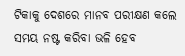ଟିକାକୁ ଦେଶରେ ମାନବ ପରୀକ୍ଷଣ କଲେ ସମୟ ନଷ୍ଟ କରିବା ଭଳି ହେବ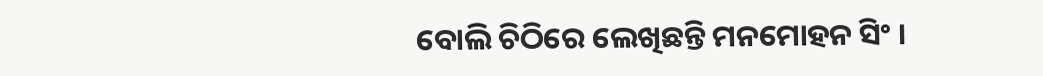ବୋଲି ଚିଠିରେ ଲେଖିଛନ୍ତି ମନମୋହନ ସିଂ ।